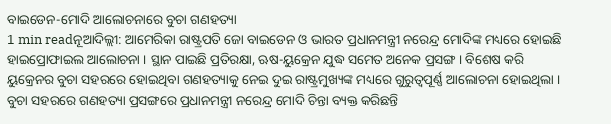ବାଇଡେନ-ମୋଦି ଆଲୋଚନାରେ ବୁଚା ଗଣହତ୍ୟା
1 min readନୂଆଦିଲ୍ଲୀ: ଆମେରିକା ରାଷ୍ଟ୍ରପତି ଜୋ ବାଇଡେନ ଓ ଭାରତ ପ୍ରଧାନମନ୍ତ୍ରୀ ନରେନ୍ଦ୍ର ମୋଦିଙ୍କ ମଧ୍ୟରେ ହୋଇଛି ହାଇପ୍ରୋଫାଇଲ ଆଲୋଚନା । ସ୍ଥାନ ପାଇଛି ପ୍ରତିରକ୍ଷା, ଋଷ-ୟୁକ୍ରେନ ଯୁଦ୍ଧ ସମେତ ଅନେକ ପ୍ରସଙ୍ଗ । ବିଶେଷ କରି ୟୁକ୍ରେନର ବୁଚା ସହରରେ ହୋଇଥିବା ଗଣହତ୍ୟାକୁ ନେଇ ଦୁଇ ରାଷ୍ଟ୍ରମୁଖ୍ୟଙ୍କ ମଧ୍ୟରେ ଗୁରୁତ୍ବପୂର୍ଣ୍ଣ ଆଲୋଚନା ହୋଇଥିଲା । ବୁଚା ସହରରେ ଗଣହତ୍ୟା ପ୍ରସଙ୍ଗରେ ପ୍ରଧାନମନ୍ତ୍ରୀ ନରେନ୍ଦ୍ର ମୋଦି ଚିନ୍ତା ବ୍ୟକ୍ତ କରିଛନ୍ତି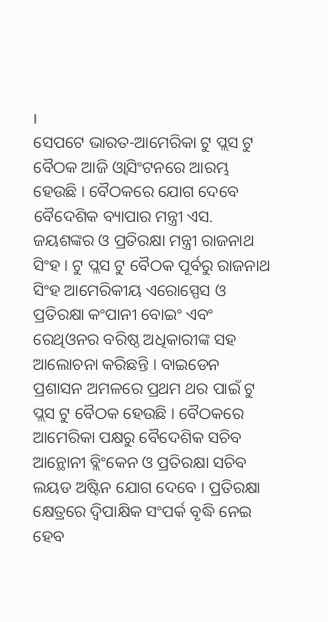।
ସେପଟେ ଭାରତ-ଆମେରିକା ଟୁ ପ୍ଲସ ଟୁ ବୈଠକ ଆଜି ଓ୍ବାସିଂଟନରେ ଆରମ୍ଭ ହେଉଛି । ବୈଠକରେ ଯୋଗ ଦେବେ ବୈଦେଶିକ ବ୍ୟାପାର ମନ୍ତ୍ରୀ ଏସ. ଜୟଶଙ୍କର ଓ ପ୍ରତିରକ୍ଷା ମନ୍ତ୍ରୀ ରାଜନାଥ ସିଂହ । ଟୁ ପ୍ଲସ ଟୁ ବୈଠକ ପୂର୍ବରୁ ରାଜନାଥ ସିଂହ ଆମେରିକୀୟ ଏରୋସ୍ପେସ ଓ ପ୍ରତିରକ୍ଷା କଂପାନୀ ବୋଇଂ ଏବଂ ରେଥିଓନର ବରିଷ୍ଠ ଅଧିକାରୀଙ୍କ ସହ ଆଲୋଚନା କରିଛନ୍ତି । ବାଇଡେନ ପ୍ରଶାସନ ଅମଳରେ ପ୍ରଥମ ଥର ପାଇଁ ଟୁ ପ୍ଲସ ଟୁ ବୈଠକ ହେଉଛି । ବୈଠକରେ ଆମେରିକା ପକ୍ଷରୁ ବୈଦେଶିକ ସଚିବ ଆନ୍ଥୋନୀ ବ୍ଲିଂକେନ ଓ ପ୍ରତିରକ୍ଷା ସଚିବ ଲୟଡ ଅଷ୍ଟିନ ଯୋଗ ଦେବେ । ପ୍ରତିରକ୍ଷା କ୍ଷେତ୍ରରେ ଦ୍ବିପାକ୍ଷିକ ସଂପର୍କ ବୃଦ୍ଧି ନେଇ ହେବ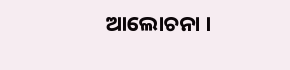ଆଲୋଚନା ।